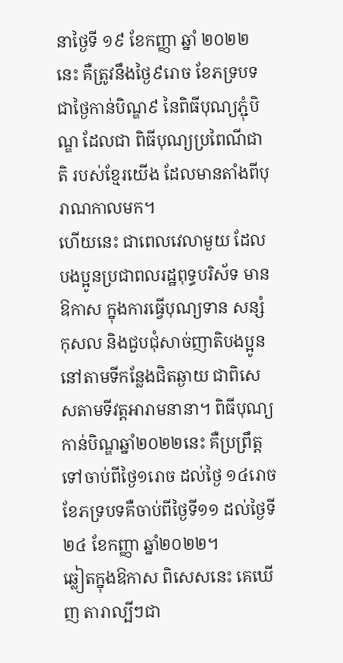នាថ្ងៃទី ១៩ ខែកញ្ញា ឆ្នាំ ២០២២ នេះ គឺត្រូវនឹងថ្ងៃ៩រោច ខែភទ្របទ ជាថ្ងៃកាន់បិណ្ឌ៩ នៃពិធីបុណ្យភ្ជុំបិណ្ឌ ដែលជា ពិធីបុណ្យប្រពៃណីជាតិ របស់ខ្មែរយើង ដែលមានតាំងពីបុរាណកាលមក។
ហើយនេះ ជាពេលវេលាមួយ ដែលបងប្អូនប្រជាពលរដ្ឋពុទ្ធបរិស័ទ មានឱកាស ក្នុងការធ្វើបុណ្យទាន សន្សំកុសល និងជួបជុំសាច់ញាតិបងប្អូន នៅតាមទីកន្លែងជិតឆ្ងាយ ជាពិសេសតាមទីវត្តអារាមនានា។ ពិធីបុណ្យកាន់បិណ្ឌឆ្នាំ២០២២នេះ គឺប្រព្រឹត្តទៅចាប់ពីថ្ងៃ១រោច ដល់ថ្ងៃ ១៤រោច ខែភទ្របទគឺចាប់ពីថ្ងៃទី១១ ដល់ថ្ងៃទី២៤ ខែកញ្ញា ឆ្នាំ២០២២។
ឆ្លៀតក្នុងឱកាស ពិសេសនេះ គេឃើញ តារាល្បីៗជា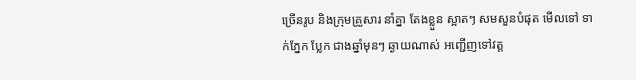ច្រើនរូប និងក្រុមគ្រួសារ នាំគ្នា តែងខ្លួន ស្អាតៗ សមសួនបំផុត មើលទៅ ទាក់ភ្នែក ប្លែក ជាងឆ្នាំមុនៗ ឆ្ងាយណាស់ អញ្ជើញទៅវត្ត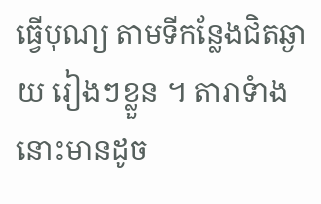ធ្វើបុណ្យ តាមទីកន្លែងជិតឆ្ងាយ រៀងៗខ្លួន ។ តារាទំាងនោះមានដូច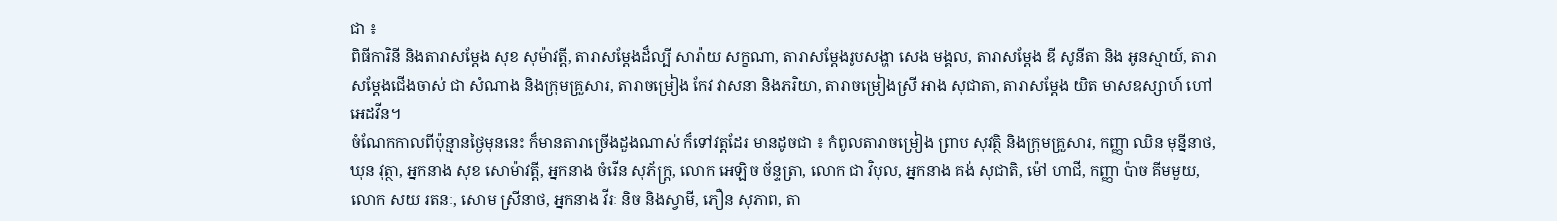ជា ៖
ពិធីការិនី និងតារាសម្តែង សុខ សុម៉ាវត្តី, តារាសម្តែងដ៏ល្បី សារ៉ាយ សក្ខណា, តារាសម្តែងរូបសង្ហា សេង មង្គល, តារាសម្តែង ឌី សូនីតា និង អូនស្មាយ៍, តារាសម្តែងជើងចាស់ ជា សំណាង និងក្រុមគ្រួសារ, តារាចម្រៀង កែវ វាសនា និងភរិយា, តារាចម្រៀងស្រី អាង សុជាតា, តារាសម្តែង យិត មាសឧស្សាហ៍ ហៅ អេដវីន។
ចំណែកកាលពីប៉ុន្មានថ្ងៃមុននេះ ក៏មានតារាច្រើងដួងណាស់ ក៏ទៅវត្តដែរ មានដូចជា ៖ កំពូលតារាចម្រៀង ព្រាប សុវត្ថិ និងក្រុមគ្រួសារ, កញ្ញា ឈិន មុន្នីនាថ, ឃុន វុត្ថា, អ្នកនាង សុខ សោម៉ាវត្តី, អ្នកនាង ចំរើន សុភ័ក្រ្ត, លោក អេឡិច ច័ន្ទត្រា, លោក ជា វិបុល, អ្នកនាង គង់ សុជាតិ, ម៉ៅ ហាជី, កញ្ញា ប៉ាច គីមមួយ, លោក សយ រតនៈ, សោម ស្រីនាថ, អ្នកនាង វីរៈ និច និងស្វាមី, ភឿន សុភាព, តា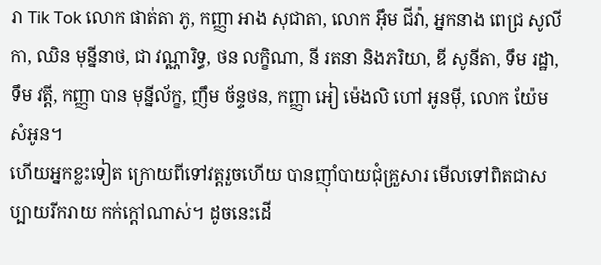រា Tik Tok លោក ផាត់តា ភូ, កញ្ញា អាង សុជាតា, លោក អ៊ឹម ជីវ៉ា, អ្នកនាង ពេជ្រ សូលីកា, ឈិន មុន្នីនាថ, ជា វណ្ណារិទ្ធ, ថន លក្ខិណា, នី រតនា និងភរិយា, ឌី សូនីតា, ទឹម រដ្ឋា, ទឹម វត្តី, កញ្ញា បាន មុន្នីល័ក្ខ, ញឹម ច័ន្ទថន, កញ្ញា អៀ ម៉េងលិ ហៅ អូនម៉ី, លោក យ៉ែម សំអូន។
ហើយអ្នកខ្លះទៀត ក្រោយពីទៅវត្តរួចហើយ បានញ៉ាំបាយជុំគ្រួសារ មើលទៅពិតជាសប្បាយរីករាយ កក់ក្តៅណាស់។ ដូចនេះដើ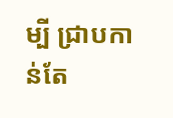ម្បី ជ្រាបកាន់តែ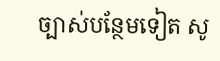ច្បាស់បន្ថែមទៀត សូ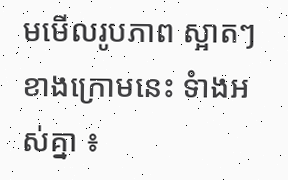មមើលរូបភាព ស្អាតៗ ខាងក្រោមនេះ ទំាងអស់គ្នា ៖